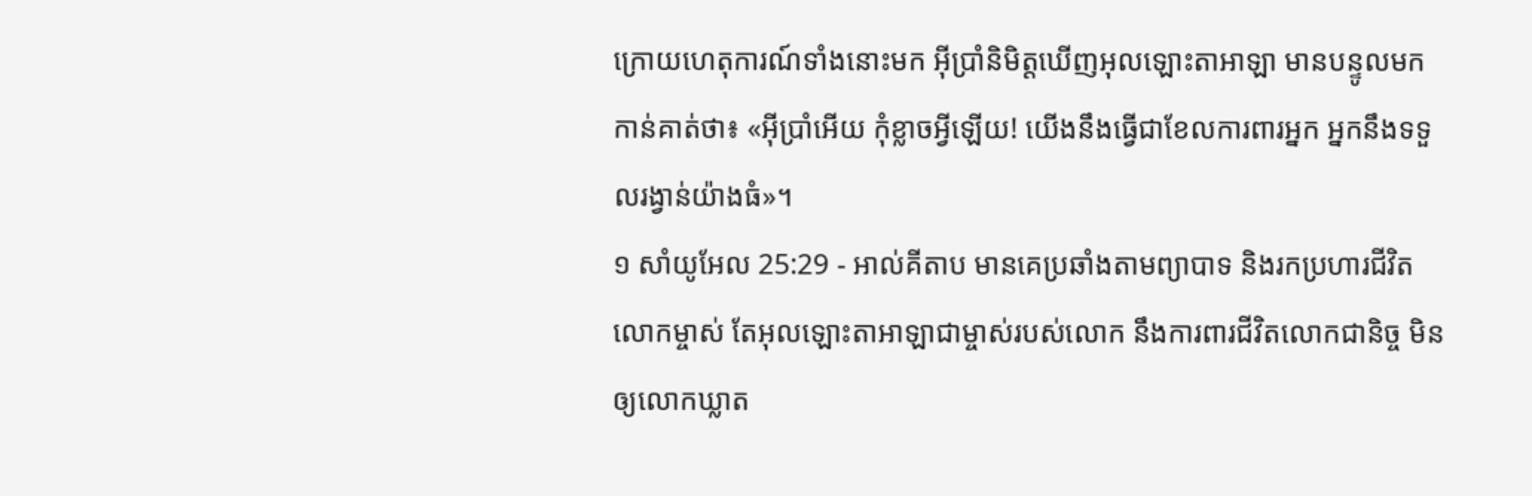ក្រោយហេតុការណ៍ទាំងនោះមក អ៊ីប្រាំនិមិត្តឃើញអុលឡោះតាអាឡា មានបន្ទូលមកកាន់គាត់ថា៖ «អ៊ីប្រាំអើយ កុំខ្លាចអ្វីឡើយ! យើងនឹងធ្វើជាខែលការពារអ្នក អ្នកនឹងទទួលរង្វាន់យ៉ាងធំ»។
១ សាំយូអែល 25:29 - អាល់គីតាប មានគេប្រឆាំងតាមព្យាបាទ និងរកប្រហារជីវិតលោកម្ចាស់ តែអុលឡោះតាអាឡាជាម្ចាស់របស់លោក នឹងការពារជីវិតលោកជានិច្ច មិនឲ្យលោកឃ្លាត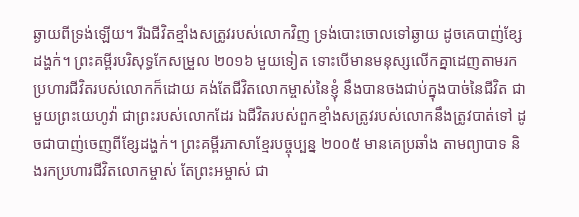ឆ្ងាយពីទ្រង់ឡើយ។ រីឯជីវិតខ្មាំងសត្រូវរបស់លោកវិញ ទ្រង់បោះចោលទៅឆ្ងាយ ដូចគេបាញ់ខ្សែដង្ហក់។ ព្រះគម្ពីរបរិសុទ្ធកែសម្រួល ២០១៦ មួយទៀត ទោះបើមានមនុស្សលើកគ្នាដេញតាមរកប្រហារជីវិតរបស់លោកក៏ដោយ គង់តែជីវិតលោកម្ចាស់នៃខ្ញុំ នឹងបានចងជាប់ក្នុងបាច់នៃជីវិត ជាមួយព្រះយេហូវ៉ា ជាព្រះរបស់លោកដែរ ឯជីវិតរបស់ពួកខ្មាំងសត្រូវរបស់លោកនឹងត្រូវបាត់ទៅ ដូចជាបាញ់ចេញពីខ្សែដង្ហក់។ ព្រះគម្ពីរភាសាខ្មែរបច្ចុប្បន្ន ២០០៥ មានគេប្រឆាំង តាមព្យាបាទ និងរកប្រហារជីវិតលោកម្ចាស់ តែព្រះអម្ចាស់ ជា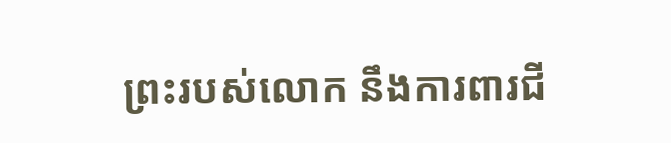ព្រះរបស់លោក នឹងការពារជី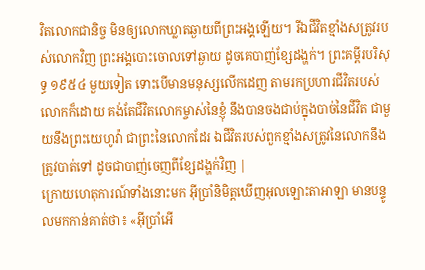វិតលោកជានិច្ច មិនឲ្យលោកឃ្លាតឆ្ងាយពីព្រះអង្គឡើយ។ រីឯជីវិតខ្មាំងសត្រូវរបស់លោកវិញ ព្រះអង្គបោះចោលទៅឆ្ងាយ ដូចគេបាញ់ខ្សែដង្ហក់។ ព្រះគម្ពីរបរិសុទ្ធ ១៩៥៤ មួយទៀត ទោះបើមានមនុស្សលើកដេញ តាមរកប្រហារជីវិតរបស់លោកក៏ដោយ គង់តែជីវិតលោកម្ចាស់នៃខ្ញុំ នឹងបានចងជាប់ក្នុងបាច់នៃជីវិត ជាមួយនឹងព្រះយេហូវ៉ា ជាព្រះនៃលោកដែរ ឯជីវិតរបស់ពួកខ្មាំងសត្រូវនៃលោកនឹងត្រូវបាត់ទៅ ដូចជាបាញ់ចេញពីខ្សែដង្ហក់វិញ |
ក្រោយហេតុការណ៍ទាំងនោះមក អ៊ីប្រាំនិមិត្តឃើញអុលឡោះតាអាឡា មានបន្ទូលមកកាន់គាត់ថា៖ «អ៊ីប្រាំអើ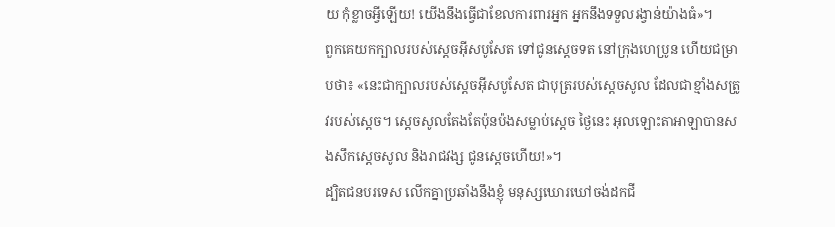យ កុំខ្លាចអ្វីឡើយ! យើងនឹងធ្វើជាខែលការពារអ្នក អ្នកនឹងទទួលរង្វាន់យ៉ាងធំ»។
ពួកគេយកក្បាលរបស់ស្តេចអ៊ីសបូសែត ទៅជូនស្តេចទត នៅក្រុងហេប្រូន ហើយជម្រាបថា៖ «នេះជាក្បាលរបស់ស្តេចអ៊ីសបូសែត ជាបុត្ររបស់ស្តេចសូល ដែលជាខ្មាំងសត្រូវរបស់ស្តេច។ ស្តេចសូលតែងតែប៉ុនប៉ងសម្លាប់ស្តេច ថ្ងៃនេះ អុលឡោះតាអាឡាបានសងសឹកស្តេចសូល និងរាជវង្ស ជូនស្តេចហើយ!»។
ដ្បិតជនបរទេស លើកគ្នាប្រឆាំងនឹងខ្ញុំ មនុស្សឃោរឃៅចង់ដកជី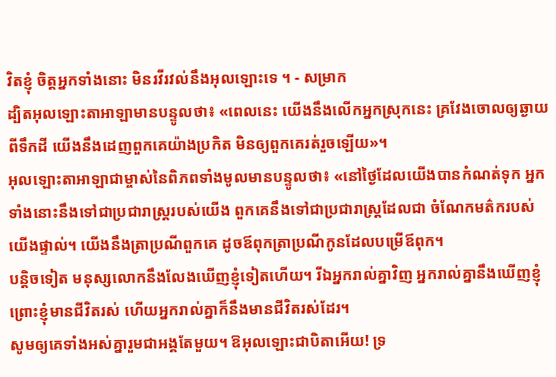វិតខ្ញុំ ចិត្តអ្នកទាំងនោះ មិនរវីរវល់នឹងអុលឡោះទេ ។ - សម្រាក
ដ្បិតអុលឡោះតាអាឡាមានបន្ទូលថា៖ «ពេលនេះ យើងនឹងលើកអ្នកស្រុកនេះ គ្រវែងចោលឲ្យឆ្ងាយពីទឹកដី យើងនឹងដេញពួកគេយ៉ាងប្រកិត មិនឲ្យពួកគេរត់រួចឡើយ»។
អុលឡោះតាអាឡាជាម្ចាស់នៃពិភពទាំងមូលមានបន្ទូលថា៖ «នៅថ្ងៃដែលយើងបានកំណត់ទុក អ្នកទាំងនោះនឹងទៅជាប្រជារាស្ត្ររបស់យើង ពួកគេនឹងទៅជាប្រជារាស្ត្រដែលជា ចំណែកមត៌ករបស់យើងផ្ទាល់។ យើងនឹងត្រាប្រណីពួកគេ ដូចឪពុកត្រាប្រណីកូនដែលបម្រើឪពុក។
បន្ដិចទៀត មនុស្សលោកនឹងលែងឃើញខ្ញុំទៀតហើយ។ រីឯអ្នករាល់គ្នាវិញ អ្នករាល់គ្នានឹងឃើញខ្ញុំព្រោះខ្ញុំមានជីវិតរស់ ហើយអ្នករាល់គ្នាក៏នឹងមានជីវិតរស់ដែរ។
សូមឲ្យគេទាំងអស់គ្នារួមជាអង្គតែមួយ។ ឱអុលឡោះជាបិតាអើយ! ទ្រ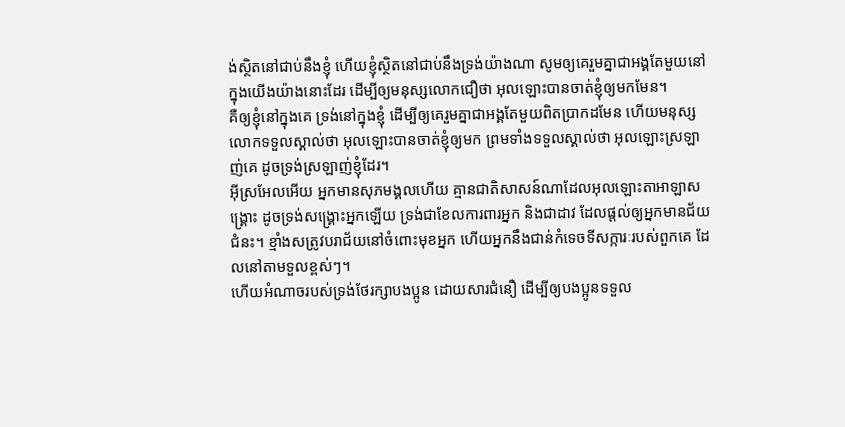ង់ស្ថិតនៅជាប់នឹងខ្ញុំ ហើយខ្ញុំស្ថិតនៅជាប់នឹងទ្រង់យ៉ាងណា សូមឲ្យគេរួមគ្នាជាអង្គតែមួយនៅក្នុងយើងយ៉ាងនោះដែរ ដើម្បីឲ្យមនុស្សលោកជឿថា អុលឡោះបានចាត់ខ្ញុំឲ្យមកមែន។
គឺឲ្យខ្ញុំនៅក្នុងគេ ទ្រង់នៅក្នុងខ្ញុំ ដើម្បីឲ្យគេរួមគ្នាជាអង្គតែមួយពិតប្រាកដមែន ហើយមនុស្សលោកទទួលស្គាល់ថា អុលឡោះបានចាត់ខ្ញុំឲ្យមក ព្រមទាំងទទួលស្គាល់ថា អុលឡោះស្រឡាញ់គេ ដូចទ្រង់ស្រឡាញ់ខ្ញុំដែរ។
អ៊ីស្រអែលអើយ អ្នកមានសុភមង្គលហើយ គ្មានជាតិសាសន៍ណាដែលអុលឡោះតាអាឡាសង្គ្រោះ ដូចទ្រង់សង្គ្រោះអ្នកឡើយ ទ្រង់ជាខែលការពារអ្នក និងជាដាវ ដែលផ្តល់ឲ្យអ្នកមានជ័យជំនះ។ ខ្មាំងសត្រូវបរាជ័យនៅចំពោះមុខអ្នក ហើយអ្នកនឹងជាន់កំទេចទីសក្ការៈរបស់ពួកគេ ដែលនៅតាមទួលខ្ពស់ៗ។
ហើយអំណាចរបស់ទ្រង់ថែរក្សាបងប្អូន ដោយសារជំនឿ ដើម្បីឲ្យបងប្អូនទទួល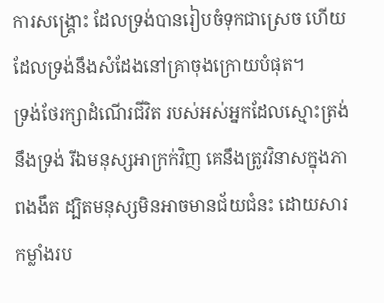ការសង្គ្រោះ ដែលទ្រង់បានរៀបចំទុកជាស្រេច ហើយដែលទ្រង់នឹងសំដែងនៅគ្រាចុងក្រោយបំផុត។
ទ្រង់ថែរក្សាដំណើរជីវិត របស់អស់អ្នកដែលស្មោះត្រង់នឹងទ្រង់ រីឯមនុស្សអាក្រក់វិញ គេនឹងត្រូវវិនាសក្នុងភាពងងឹត ដ្បិតមនុស្សមិនអាចមានជ័យជំនះ ដោយសារកម្លាំងរប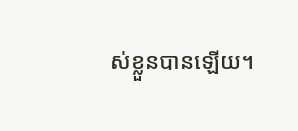ស់ខ្លួនបានឡើយ។